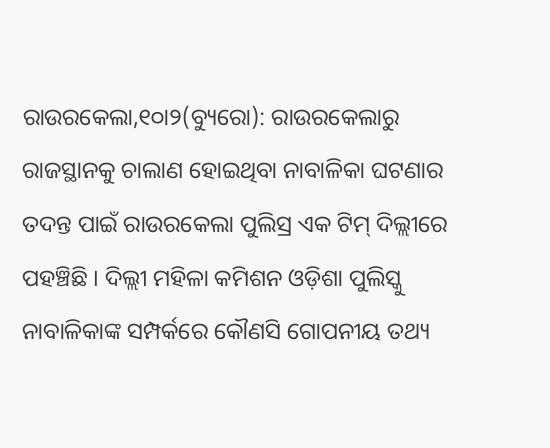ରାଉରକେଲା,୧୦ା୨(ବ୍ୟୁରୋ): ରାଉରକେଲାରୁ ରାଜସ୍ଥାନକୁ ଚାଲାଣ ହୋଇଥିବା ନାବାଳିକା ଘଟଣାର ତଦନ୍ତ ପାଇଁ ରାଉରକେଲା ପୁଲିସ୍ର ଏକ ଟିମ୍ ଦିଲ୍ଲୀରେ ପହଞ୍ଚିଛି । ଦିଲ୍ଲୀ ମହିଳା କମିଶନ ଓଡ଼ିଶା ପୁଲିସ୍କୁ ନାବାଳିକାଙ୍କ ସମ୍ପର୍କରେ କୌଣସି ଗୋପନୀୟ ତଥ୍ୟ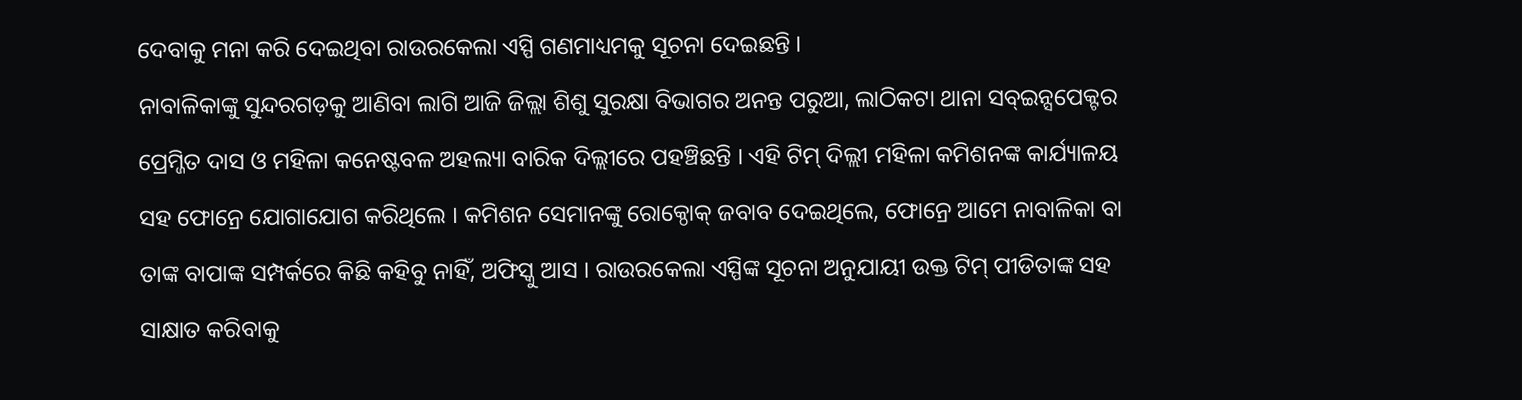ଦେବାକୁ ମନା କରି ଦେଇଥିବା ରାଉରକେଲା ଏସ୍ପି ଗଣମାଧ୍ୟମକୁ ସୂଚନା ଦେଇଛନ୍ତି ।
ନାବାଳିକାଙ୍କୁ ସୁନ୍ଦରଗଡ଼କୁ ଆଣିବା ଲାଗି ଆଜି ଜିଲ୍ଲା ଶିଶୁ ସୁରକ୍ଷା ବିଭାଗର ଅନନ୍ତ ପରୁଆ, ଲାଠିକଟା ଥାନା ସବ୍ଇନ୍ସପେକ୍ଟର ପ୍ରେମ୍ଜିତ ଦାସ ଓ ମହିଳା କନେଷ୍ଟବଳ ଅହଲ୍ୟା ବାରିକ ଦିଲ୍ଲୀରେ ପହଞ୍ଚିଛନ୍ତି । ଏହି ଟିମ୍ ଦିଲ୍ଲୀ ମହିଳା କମିଶନଙ୍କ କାର୍ଯ୍ୟାଳୟ ସହ ଫୋନ୍ରେ ଯୋଗାଯୋଗ କରିଥିଲେ । କମିଶନ ସେମାନଙ୍କୁ ରୋକ୍ଠୋକ୍ ଜବାବ ଦେଇଥିଲେ, ଫୋନ୍ରେ ଆମେ ନାବାଳିକା ବା ତାଙ୍କ ବାପାଙ୍କ ସମ୍ପର୍କରେ କିଛି କହିବୁ ନାହିଁ, ଅଫିସ୍କୁ ଆସ । ରାଉରକେଲା ଏସ୍ପିଙ୍କ ସୂଚନା ଅନୁଯାୟୀ ଉକ୍ତ ଟିମ୍ ପୀଡିତାଙ୍କ ସହ ସାକ୍ଷାତ କରିବାକୁ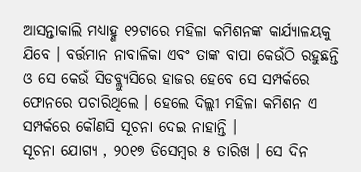ଆସନ୍ତାକାଲି ମଧ୍ୟାହ୍ଣ ୧୨ଟାରେ ମହିଳା କମିଶନଙ୍କ କାର୍ଯ୍ୟାଳୟକୁ ଯିବେ । ବର୍ତ୍ତମାନ ନାବାଳିକା ଏବଂ ତାଙ୍କ ବାପା କେଉଁଠି ରହୁଛନ୍ତି ଓ ସେ କେଉଁ ସିଡବ୍ଲ୍ୟୁସିରେ ହାଜର ହେବେ ସେ ସମ୍ପର୍କରେ ଫୋନରେ ପଚାରିଥିଲେ । ହେଲେ ଦିଲ୍ଲୀ ମହିଳା କମିଶନ ଏ ସମ୍ପର୍କରେ କୌଣସି ସୂଚନା ଦେଇ ନାହାନ୍ତି ।
ସୂଚନା ଯୋଗ୍ୟ , ୨୦୧୭ ଡିସେମ୍ବର ୫ ତାରିଖ । ସେ ଦିନ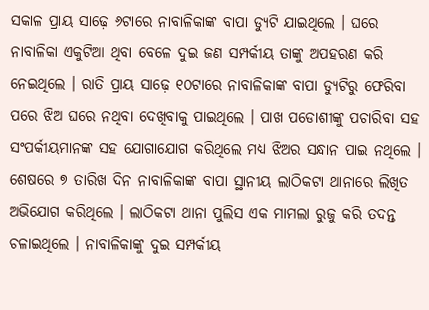ସକାଳ ପ୍ରାୟ ସାଢ଼େ ୬ଟାରେ ନାବାଳିକାଙ୍କ ବାପା ଡ୍ୟୁଟି ଯାଇଥିଲେ । ଘରେ ନାବାଳିକା ଏକୁଟିଆ ଥିବା ବେଳେ ଦୁଇ ଜଣ ସମ୍ପର୍କୀୟ ତାଙ୍କୁ ଅପହରଣ କରି ନେଇଥିଲେ । ରାତି ପ୍ରାୟ ସାଢ଼େ ୧୦ଟାରେ ନାବାଳିକାଙ୍କ ବାପା ଡ୍ୟୁଟିରୁ ଫେରିବା ପରେ ଝିଅ ଘରେ ନଥିବା ଦେଖିବାକୁ ପାଇଥିଲେ । ପାଖ ପଡୋଶୀଙ୍କୁ ପଚାରିବା ସହ ସଂପର୍କୀୟମାନଙ୍କ ସହ ଯୋଗାଯୋଗ କରିଥିଲେ ମଧ୍ୟ ଝିଅର ସନ୍ଧାନ ପାଇ ନଥିଲେ । ଶେଷରେ ୭ ତାରିଖ ଦିନ ନାବାଳିକାଙ୍କ ବାପା ସ୍ଥାନୀୟ ଲାଠିକଟା ଥାନାରେ ଲିଖିତ ଅଭିଯୋଗ କରିଥିଲେ । ଲାଠିକଟା ଥାନା ପୁଲିସ ଏକ ମାମଲା ରୁଜୁ କରି ତଦନ୍ତ ଚଳାଇଥିଲେ । ନାବାଳିକାଙ୍କୁ ଦୁଇ ସମ୍ପର୍କୀୟ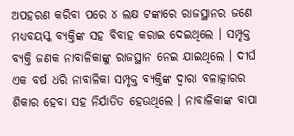ଅପହରଣ କରିବା ପରେ ୪ ଲକ୍ଷ ଟଙ୍କାରେ ରାଜସ୍ଥାନର ଜଣେ ମଧ୍ୟବୟସ୍କ ବ୍ୟକ୍ତିଙ୍କ ସହ ବିବାହ କରାଇ ଦେଇଥିଲେ । ସମ୍ପୃକ୍ତ ବ୍ୟକ୍ତି ଜଣକ ନାବାଳିକାଙ୍କୁ ରାଜସ୍ଥାନ ନେଇ ଯାଇଥିଲେ । ଦୀର୍ଘ ଏକ ବର୍ଷ ଧରି ନାବାଳିକା ସମ୍ପୃକ୍ତ ବ୍ୟକ୍ତିଙ୍କ ଦ୍ୱାରା ବଳାତ୍କାରର ଶିକାର ହେବା ସହ ନିର୍ଯାତିତ ହେଉଥିଲେ । ନାବାଳିକାଙ୍କ ବାପା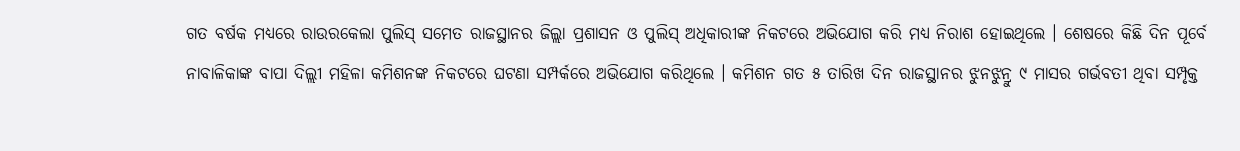ଗତ ବର୍ଷକ ମଧ୍ୟରେ ରାଉରକେଲା ପୁଲିସ୍ ସମେତ ରାଜସ୍ଥାନର ଜିଲ୍ଲା ପ୍ରଶାସନ ଓ ପୁଲିସ୍ ଅଧିକାରୀଙ୍କ ନିକଟରେ ଅଭିଯୋଗ କରି ମଧ୍ୟ ନିରାଶ ହୋଇଥିଲେ । ଶେଷରେ କିଛି ଦିନ ପୂର୍ବେ ନାବାଳିକାଙ୍କ ବାପା ଦିଲ୍ଲୀ ମହିଳା କମିଶନଙ୍କ ନିକଟରେ ଘଟଣା ସମ୍ପର୍କରେ ଅଭିଯୋଗ କରିଥିଲେ । କମିଶନ ଗତ ୫ ତାରିଖ ଦିନ ରାଜସ୍ଥାନର ଝୁନଝୁନ୍ରୁ ୯ ମାସର ଗର୍ଭବତୀ ଥିବା ସମ୍ପୃକ୍ତ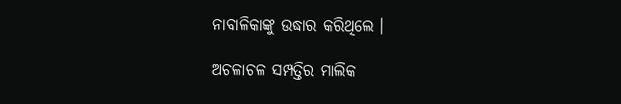ନାବାଳିକାଙ୍କୁ ଉଦ୍ଧାର କରିଥିଲେ ।

ଅଚଳାଚଳ ସମ୍ପତ୍ତିର ମାଲିକ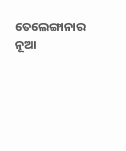ତେଲେଙ୍ଗାନାର ନୂଆ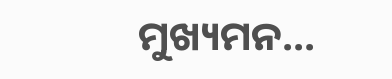ମୁଖ୍ୟମନ...